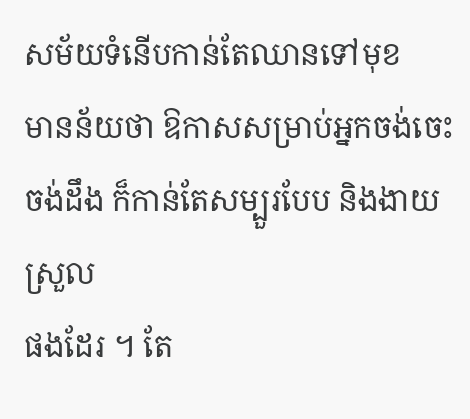សម័យទំនើបកាន់តែឈានទៅមុខ
មានន័យថា ឱកាសសម្រាប់អ្នកចង់ចេះ ចង់ដឹង ក៏កាន់តែសម្បួរបែប និងងាយស្រួល
ផងដែរ ។ តែ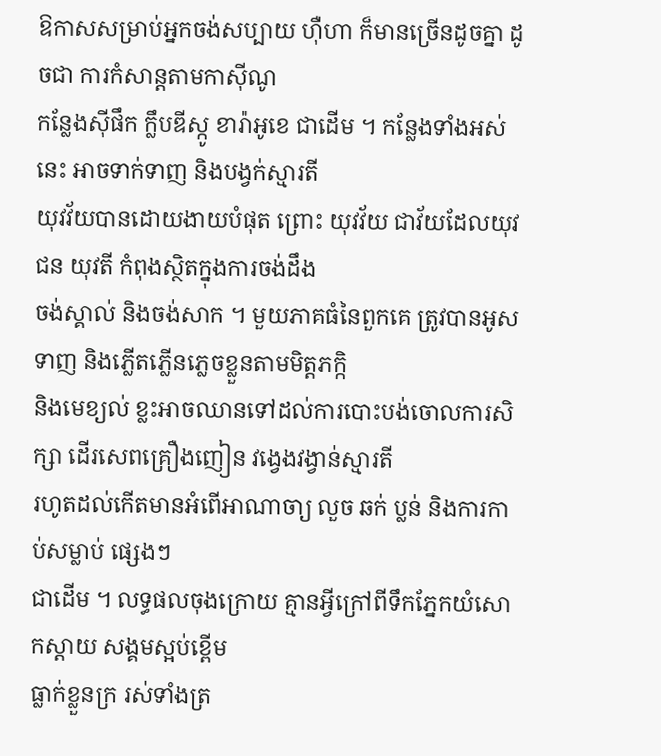ឱកាសសម្រាប់អ្នកចង់សប្បាយ ហ៊ឺហា ក៏មានច្រើនដូចគ្នា ដូចជា ការកំសាន្ដតាមកាស៊ីណូ
កន្លែងស៊ីផឹក ក្លឹបឌីស្កូ ខារ៉ាអូខេ ជាដើម ។ កន្លែងទាំងអស់នេះ អាចទាក់ទាញ និងបង្វក់ស្មារតី
យុវវ័យបានដោយងាយបំផុត ព្រោះ យុវវ័យ ជាវ័យដែលយុវជន យុវតី កំពុងស្ថិតក្នុងការចង់ដឹង
ចង់ស្គាល់ និងចង់សាក ។ មួយភាគធំនៃពួកគេ ត្រូវបានអូសទាញ និងភ្លើតភ្លើនភ្លេចខ្លួនតាមមិត្តភក្កិ
និងមេខ្យល់ ខ្លះអាចឈានទៅដល់ការបោះបង់ចោលការសិក្សា ដើរសេពគ្រឿងញៀន វង្វេងវង្វាន់ស្មារតី
រហូតដល់កើតមានអំពើអាណាចា្យ លួច ឆក់ ប្លន់ និងការកាប់សម្លាប់ ផ្សេងៗ
ជាដើម ។ លទ្ធផលចុងក្រោយ គ្មានអ្វីក្រៅពីទឹកភ្នែកយំសោកស្ដាយ សង្គមស្អប់ខ្ពើម
ធ្លាក់ខ្លួនក្រ រស់ទាំងត្រ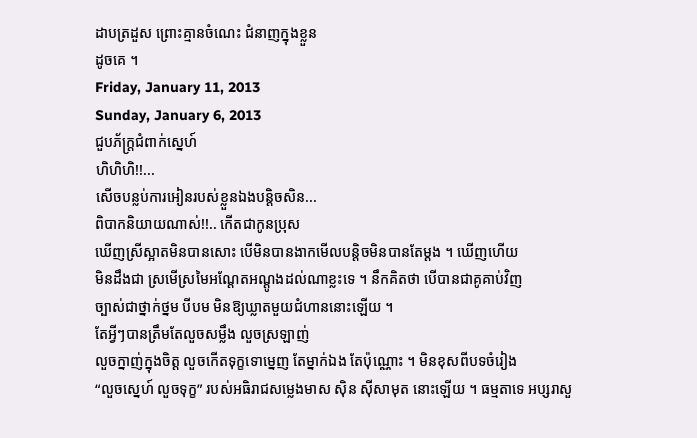ដាបត្រដួស ព្រោះគ្មានចំណេះ ជំនាញក្នុងខ្លួន
ដូចគេ ។
Friday, January 11, 2013
Sunday, January 6, 2013
ជួបភ័ក្ត្រជំពាក់ស្នេហ៍
ហិហិហិ!!...
សើចបន្លប់ការអៀនរបស់ខ្លួនឯងបន្ដិចសិន...
ពិបាកនិយាយណាស់!!.. កើតជាកូនប្រុស
ឃើញស្រីស្អាតមិនបានសោះ បើមិនបានងាកមើលបន្តិចមិនបានតែម្ដង ។ ឃើញហើយ
មិនដឹងជា ស្រមើស្រមៃអណ្ដែតអណ្ដូងដល់ណាខ្លះទេ ។ នឹកគិតថា បើបានជាគូគាប់វិញ
ច្បាស់ជាថ្នាក់ថ្នម បីបម មិនឱ្យឃ្លាតមួយជំហាននោះឡើយ ។
តែអ្វីៗបានត្រឹមតែលួចសម្លឹង លួចស្រឡាញ់
លួចក្នាញ់ក្នុងចិត្ត លួចកើតទុក្ខទោម្នេញ តែម្នាក់ឯង តែប៉ុណ្ណោះ ។ មិនខុសពីបទចំរៀង
“លួចស្នេហ៍ លួចទុក្ខ” របស់អធិរាជសម្លេងមាស ស៊ិន ស៊ីសាមុត នោះឡើយ ។ ធម្មតាទេ អប្សរាសួ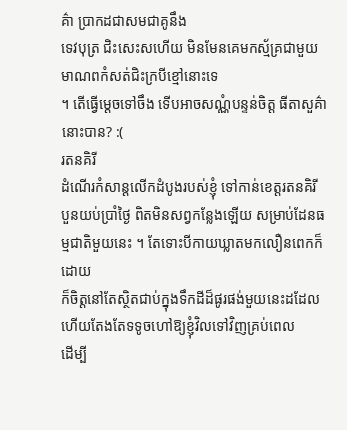គ៌ា ប្រាកដជាសមជាគូនឹង
ទេវបុត្រ ជិះសេះសហើយ មិនមែនគេមកស្ម័គ្រជាមួយមាណពកំសត់ជិះក្របីខ្មៅនោះទេ
។ តើធ្វើម្ដេចទៅចឹង ទើបអាចសណ្ណំបន្ទន់ចិត្ត ធីតាសួគ៌ា នោះបាន? :(
រតនគិរី
ដំណើរកំសាន្ដលើកដំបូងរបស់ខ្ញុំ ទៅកាន់ខេត្តរតនគិរី
បួនយប់ប្រាំថ្ងៃ ពិតមិនសព្វកន្លែងឡើយ សម្រាប់ដែនធម្មជាតិមួយនេះ ។ តែទោះបីកាយឃ្លាតមកលឿនពេកក៏ដោយ
ក៏ចិត្តនៅតែស្ថិតជាប់ក្នុងទឹកដីដ៏ផូរផង់មួយនេះដដែល ហើយតែងតែទទូចហៅឱ្យខ្ញុំវិលទៅវិញគ្រប់ពេល
ដើម្បី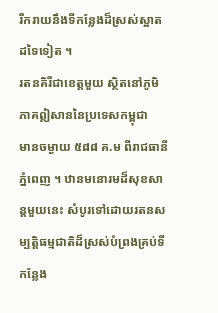រីករាយនឹងទីកន្លែងដ៏ស្រស់ស្អាតដទៃទៀត ។
រតនគិរីជាខេត្តមួយ ស្ថិតនៅភូមិភាគឦសាននៃប្រទេសកម្ពុជា
មានចម្ងាយ ៥៨៨ គ.ម ពីរាជធានីភ្នំពេញ ។ ឋានមនោរមដ៏សុខសាន្ដមួយនេះ សំបូរទៅដោយរតនសម្បត្តិធម្មជាតិដ៏ស្រស់បំព្រងគ្រប់ទីកន្លែង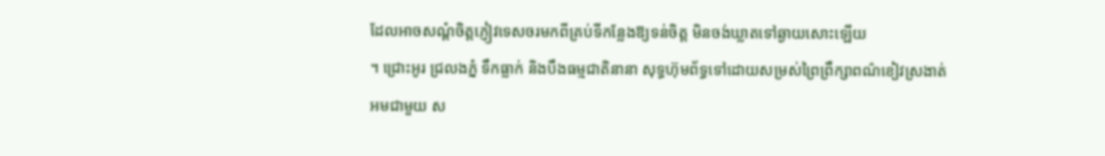ដែលអាចសណ្ដំចិត្តភ្ញៀវទេសចរមកពីគ្រប់ទីកន្លែងឱ្យទន់ចិត្ត មិនចង់ឃ្លាតទៅឆ្ងាយសោះឡើយ
។ ជ្រោះអូរ ជ្រលងភ្នំ ទឹកធ្លាក់ និងបឹងធម្មជាតិនានា សុទ្ធហ៊ុមព័ទ្ធទៅដោយសម្រស់ព្រៃព្រឹក្សាពណ៌ខៀវស្រងាត់
អមជាមួយ ស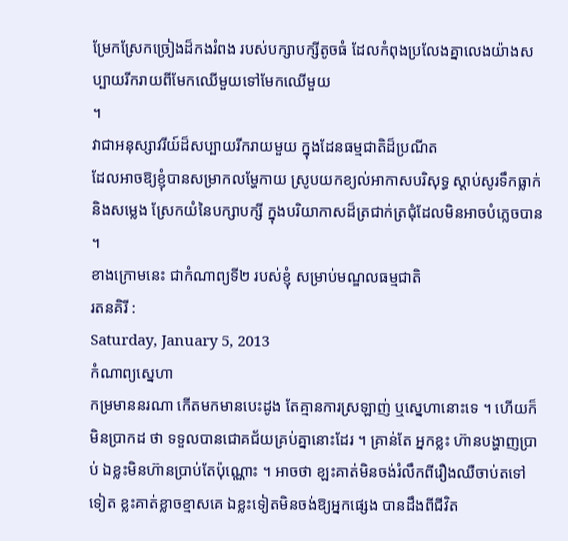ម្រែកស្រែកច្រៀងដ៏កងរំពង របស់បក្សាបក្សីតូចធំ ដែលកំពុងប្រលែងគ្នាលេងយ៉ាងសប្បាយរីករាយពីមែកឈើមួយទៅមែកឈើមួយ
។
វាជាអនុស្សាវរីយ៍ដ៏សប្បាយរីករាយមួយ ក្នុងដែនធម្មជាតិដ៏ប្រណីត
ដែលអាចឱ្យខ្ញុំបានសម្រាកលម្ហែកាយ ស្រូបយកខ្យល់អាកាសបរិសុទ្ធ ស្តាប់សូរទឹកធ្លាក់
និងសម្លេង ស្រែកយំនៃបក្សាបក្សី ក្នុងបរិយាកាសដ៏ត្រជាក់ត្រជុំដែលមិនអាចបំភ្លេចបាន
។
ខាងក្រោមនេះ ជាកំណាព្យទី២ របស់ខ្ញុំ សម្រាប់មណ្ឌលធម្មជាតិ
រតនគិរី :
Saturday, January 5, 2013
កំណាព្យស្នេហា
កម្រមាននរណា កើតមកមានបេះដូង តែគ្មានការស្រឡាញ់ ឬស្នេហានោះទេ ។ ហើយក៏មិនប្រាកដ ថា ទទួលបានជោគជ័យគ្រប់គ្នានោះដែរ ។ គ្រាន់តែ អ្នកខ្លះ ហ៊ានបង្ហាញប្រាប់ ឯខ្លះមិនហ៊ានប្រាប់តែប៉ុណ្ណោះ ។ អាចថា ខ្ឡះគាត់មិនចង់រំលឹកពីរឿងឈឺចាប់តទៅទៀត ខ្លះគាត់ខ្លាចខ្មាសគេ ឯខ្លះទៀតមិនចង់ឱ្យអ្នកផ្សេង បានដឹងពីជីវិត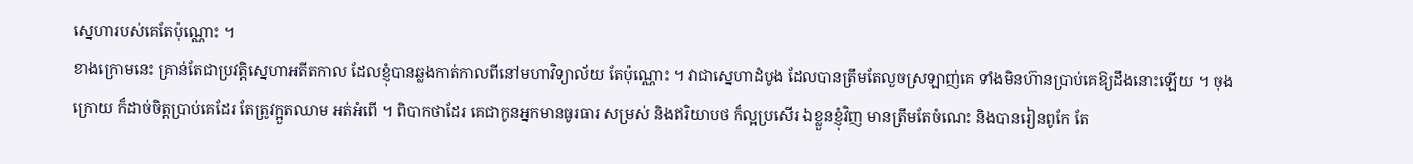ស្នេហារបស់គេតែប៉ុណ្ណោះ ។
ខាងក្រោមនេះ គ្រាន់តែជាប្រវត្តិស្នេហាអតីតកាល ដែលខ្ញុំបានឆ្លងកាត់កាលពីនៅមហាវិទ្យាល័យ តែប៉ុណ្ណោះ ។ វាជាស្នេហាដំបូង ដែលបានត្រឹមតែលួចស្រឡាញ់គេ ទាំងមិនហ៊ានប្រាប់គេឱ្យដឹងនោះឡើយ ។ ចុងក្រោយ ក៏ដាច់ចិត្តប្រាប់គេដែរ តែត្រូវក្អួតឈាម អត់អំពើ ។ ពិបាកថាដែរ គេជាកូនអ្នកមានធូរធារ សម្រស់ និងឥរិយាបថ ក៏ល្អប្រសើរ ឯខ្លួនខ្ញុំវិញ មានត្រឹមតែចំណេះ និងបានរៀនពូកែ តែ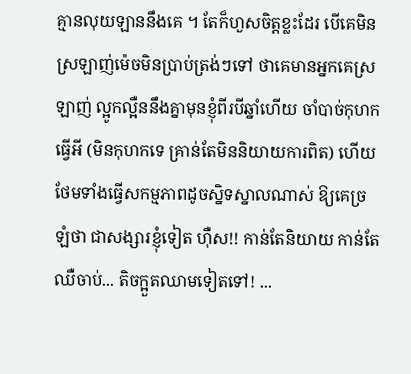គ្មានលុយឡាននឹងគេ ។ តែក៏ហួសចិត្តខ្លះដែរ បើគេមិនស្រឡាញ់ម៉េចមិនប្រាប់ត្រង់ៗទៅ ថាគេមានអ្នកគេស្រឡាញ់ ល្អូកល្អឺននឹងគ្នាមុនខ្ញុំពីរបីឆ្នាំហើយ ចាំបាច់កុហកធ្វើអី (មិនកុហកទេ គ្រាន់តែមិននិយាយការពិត) ហើយថែមទាំងធ្វើសកម្មភាពដូចស្និទស្នាលណាស់ ឱ្យគេច្រឡំថា ជាសង្សារខ្ញុំទៀត ហ៊ឺស!! កាន់តែនិយាយ កាន់តែឈឺចាប់... តិចក្អួតឈាមទៀតទៅ! ...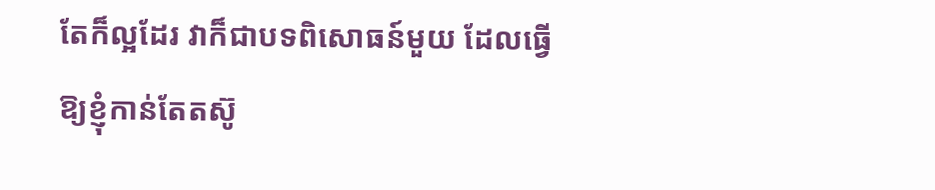តែក៏ល្អដែរ វាក៏ជាបទពិសោធន៍មួយ ដែលធ្វើឱ្យខ្ញុំកាន់តែតស៊ូ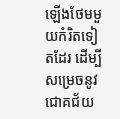ឡើងថែមមួយកំរិតទៀតដែរ ដើម្បីសម្រេចនូវជោគជ័យ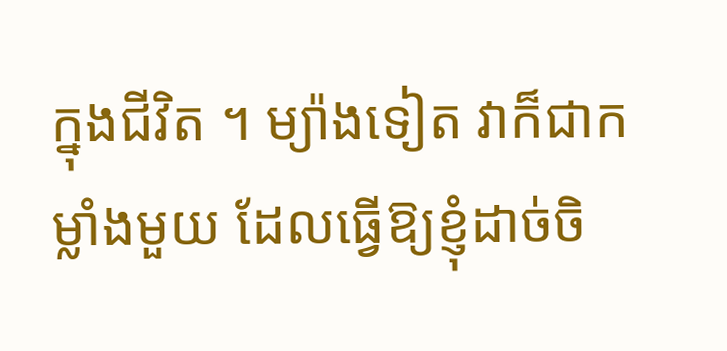ក្នុងជីវិត ។ ម្យ៉ាងទៀត វាក៏ជាកម្លាំងមួយ ដែលធ្វើឱ្យខ្ញុំដាច់ចិ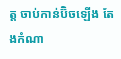ត្ត ចាប់កាន់ប៊ិចឡើង តែងកំណា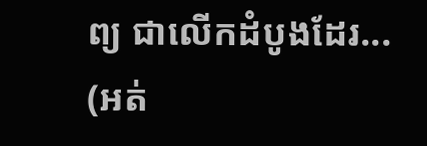ព្យ ជាលើកដំបូងដែរ...
(អត់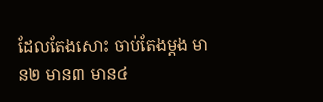ដែលតែងសោះ ចាប់តែងម្ដង មាន២ មាន៣ មាន៤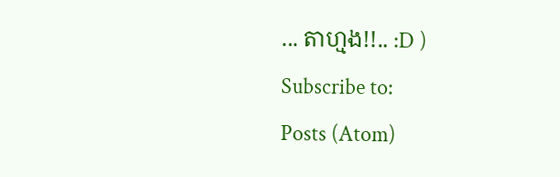... តាហ្មង!!.. :D )
Subscribe to:
Posts (Atom)